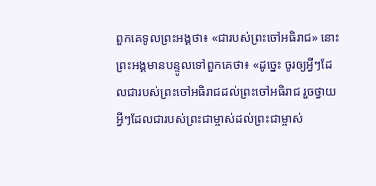ពួកគេទូលព្រះអង្គថា៖ «ជារបស់ព្រះចៅអធិរាជ» នោះព្រះអង្គមានបន្ទូលទៅពួកគេថា៖ «ដូច្នេះ ចូរឲ្យអ្វីៗដែលជារបស់ព្រះចៅអធិរាជដល់ព្រះចៅអធិរាជ រួចថ្វាយអ្វីៗដែលជារបស់ព្រះជាម្ចាស់ដល់ព្រះជាម្ចាស់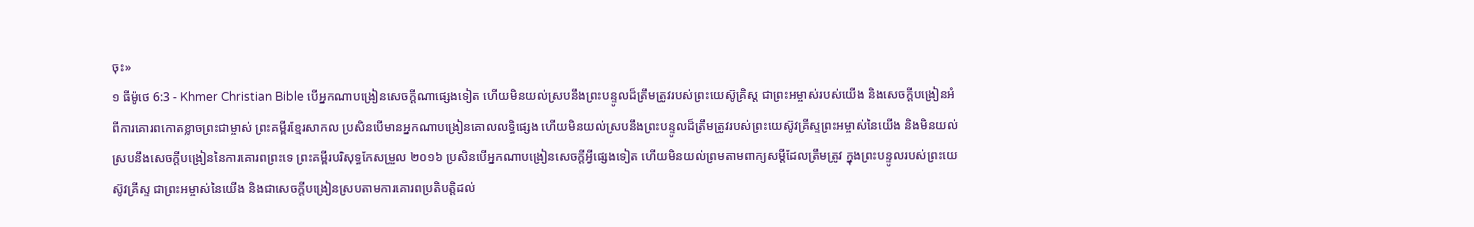ចុះ»
១ ធីម៉ូថេ 6:3 - Khmer Christian Bible បើអ្នកណាបង្រៀនសេចក្ដីណាផ្សេងទៀត ហើយមិនយល់ស្របនឹងព្រះបន្ទូលដ៏ត្រឹមត្រូវរបស់ព្រះយេស៊ូគ្រិស្ដ ជាព្រះអម្ចាស់របស់យើង និងសេចក្ដីបង្រៀនអំពីការគោរពកោតខ្លាចព្រះជាម្ចាស់ ព្រះគម្ពីរខ្មែរសាកល ប្រសិនបើមានអ្នកណាបង្រៀនគោលលទ្ធិផ្សេង ហើយមិនយល់ស្របនឹងព្រះបន្ទូលដ៏ត្រឹមត្រូវរបស់ព្រះយេស៊ូវគ្រីស្ទព្រះអម្ចាស់នៃយើង និងមិនយល់ស្របនឹងសេចក្ដីបង្រៀននៃការគោរពព្រះទេ ព្រះគម្ពីរបរិសុទ្ធកែសម្រួល ២០១៦ ប្រសិនបើអ្នកណាបង្រៀនសេចក្ដីអ្វីផ្សេងទៀត ហើយមិនយល់ព្រមតាមពាក្យសម្ដីដែលត្រឹមត្រូវ ក្នុងព្រះបន្ទូលរបស់ព្រះយេស៊ូវគ្រីស្ទ ជាព្រះអម្ចាស់នៃយើង និងជាសេចក្ដីបង្រៀនស្របតាមការគោរពប្រតិបត្តិដល់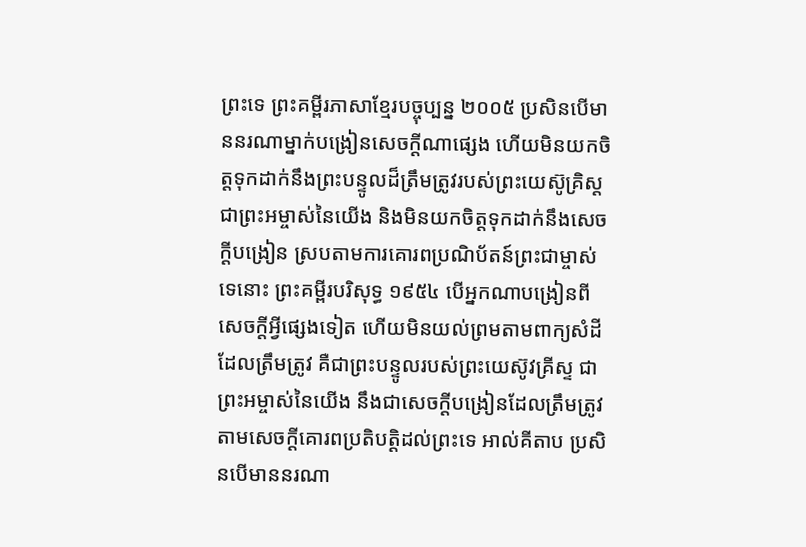ព្រះទេ ព្រះគម្ពីរភាសាខ្មែរបច្ចុប្បន្ន ២០០៥ ប្រសិនបើមាននរណាម្នាក់បង្រៀនសេចក្ដីណាផ្សេង ហើយមិនយកចិត្តទុកដាក់នឹងព្រះបន្ទូលដ៏ត្រឹមត្រូវរបស់ព្រះយេស៊ូគ្រិស្ត ជាព្រះអម្ចាស់នៃយើង និងមិនយកចិត្តទុកដាក់នឹងសេចក្ដីបង្រៀន ស្របតាមការគោរពប្រណិប័តន៍ព្រះជាម្ចាស់ទេនោះ ព្រះគម្ពីរបរិសុទ្ធ ១៩៥៤ បើអ្នកណាបង្រៀនពីសេចក្ដីអ្វីផ្សេងទៀត ហើយមិនយល់ព្រមតាមពាក្យសំដីដែលត្រឹមត្រូវ គឺជាព្រះបន្ទូលរបស់ព្រះយេស៊ូវគ្រីស្ទ ជាព្រះអម្ចាស់នៃយើង នឹងជាសេចក្ដីបង្រៀនដែលត្រឹមត្រូវ តាមសេចក្ដីគោរពប្រតិបត្តិដល់ព្រះទេ អាល់គីតាប ប្រសិនបើមាននរណា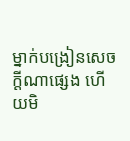ម្នាក់បង្រៀនសេចក្ដីណាផ្សេង ហើយមិ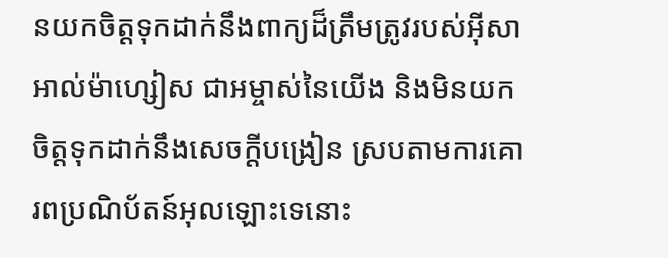នយកចិត្ដទុកដាក់នឹងពាក្យដ៏ត្រឹមត្រូវរបស់អ៊ីសាអាល់ម៉ាហ្សៀស ជាអម្ចាស់នៃយើង និងមិនយកចិត្ដទុកដាក់នឹងសេចក្ដីបង្រៀន ស្របតាមការគោរពប្រណិប័តន៍អុលឡោះទេនោះ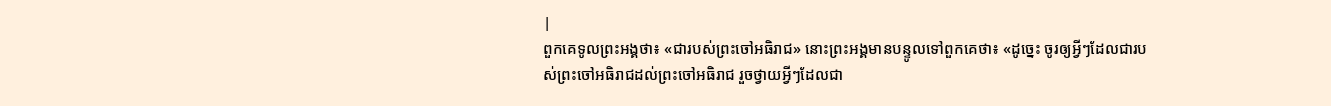|
ពួកគេទូលព្រះអង្គថា៖ «ជារបស់ព្រះចៅអធិរាជ» នោះព្រះអង្គមានបន្ទូលទៅពួកគេថា៖ «ដូច្នេះ ចូរឲ្យអ្វីៗដែលជារបស់ព្រះចៅអធិរាជដល់ព្រះចៅអធិរាជ រួចថ្វាយអ្វីៗដែលជា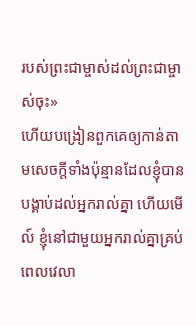របស់ព្រះជាម្ចាស់ដល់ព្រះជាម្ចាស់ចុះ»
ហើយបង្រៀនពួកគេឲ្យកាន់តាមសេចក្ដីទាំងប៉ុន្មានដែលខ្ញុំបានបង្គាប់ដល់អ្នករាល់គ្នា ហើយមើល៍ ខ្ញុំនៅជាមួយអ្នករាល់គ្នាគ្រប់ពេលវេលា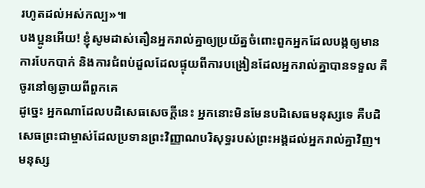រហូតដល់អស់កល្ប»៕
បងប្អូនអើយ! ខ្ញុំសូមដាស់តឿនអ្នករាល់គ្នាឲ្យប្រយ័ត្នចំពោះពួកអ្នកដែលបង្កឲ្យមានការបែកបាក់ និងការជំពប់ដួលដែលផ្ទុយពីការបង្រៀនដែលអ្នករាល់គ្នាបានទទួល គឺចូរនៅឲ្យឆ្ងាយពីពួកគេ
ដូច្នេះ អ្នកណាដែលបដិសេធសេចក្ដីនេះ អ្នកនោះមិនមែនបដិសេធមនុស្សទេ គឺបដិសេធព្រះជាម្ចាស់ដែលប្រទានព្រះវិញ្ញាណបរិសុទ្ធរបស់ព្រះអង្គដល់អ្នករាល់គ្នាវិញ។
មនុស្ស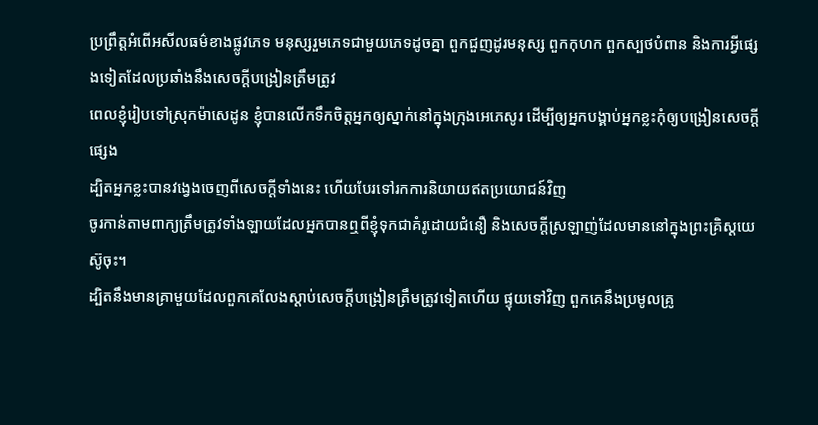ប្រព្រឹត្ដអំពើអសីលធម៌ខាងផ្លូវភេទ មនុស្សរួមភេទជាមួយភេទដូចគ្នា ពួកជួញដូរមនុស្ស ពួកកុហក ពួកស្បថបំពាន និងការអ្វីផ្សេងទៀតដែលប្រឆាំងនឹងសេចក្ដីបង្រៀនត្រឹមត្រូវ
ពេលខ្ញុំរៀបទៅស្រុកម៉ាសេដូន ខ្ញុំបានលើកទឹកចិត្ដអ្នកឲ្យស្នាក់នៅក្នុងក្រុងអេភេសូរ ដើម្បីឲ្យអ្នកបង្គាប់អ្នកខ្លះកុំឲ្យបង្រៀនសេចក្ដីផ្សេង
ដ្បិតអ្នកខ្លះបានវង្វេងចេញពីសេចក្ដីទាំងនេះ ហើយបែរទៅរកការនិយាយឥតប្រយោជន៍វិញ
ចូរកាន់តាមពាក្យត្រឹមត្រូវទាំងឡាយដែលអ្នកបានឮពីខ្ញុំទុកជាគំរូដោយជំនឿ និងសេចក្ដីស្រឡាញ់ដែលមាននៅក្នុងព្រះគ្រិស្ដយេស៊ូចុះ។
ដ្បិតនឹងមានគ្រាមួយដែលពួកគេលែងស្ដាប់សេចក្ដីបង្រៀនត្រឹមត្រូវទៀតហើយ ផ្ទុយទៅវិញ ពួកគេនឹងប្រមូលគ្រូ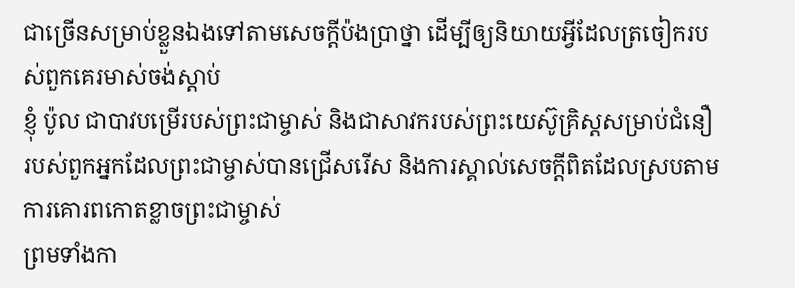ជាច្រើនសម្រាប់ខ្លួនឯងទៅតាមសេចក្តីប៉ងប្រាថ្នា ដើម្បីឲ្យនិយាយអ្វីដែលត្រចៀករបស់ពួកគេរមាស់ចង់ស្ដាប់
ខ្ញុំ ប៉ូល ជាបាវបម្រើរបស់ព្រះជាម្ចាស់ និងជាសាវករបស់ព្រះយេស៊ូគ្រិស្ដសម្រាប់ជំនឿរបស់ពួកអ្នកដែលព្រះជាម្ចាស់បានជ្រើសរើស និងការស្គាល់សេចក្ដីពិតដែលស្របតាមការគោរពកោតខ្លាចព្រះជាម្ចាស់
ព្រមទាំងកា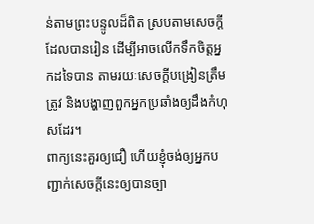ន់តាមព្រះបន្ទូលដ៏ពិត ស្របតាមសេចក្ដីដែលបានរៀន ដើម្បីអាចលើកទឹកចិត្ដអ្នកដទៃបាន តាមរយៈសេចក្ដីបង្រៀនត្រឹមត្រូវ និងបង្ហាញពួកអ្នកប្រឆាំងឲ្យដឹងកំហុសដែរ។
ពាក្យនេះគួរឲ្យជឿ ហើយខ្ញុំចង់ឲ្យអ្នកបញ្ជាក់សេចក្ដីនេះឲ្យបានច្បា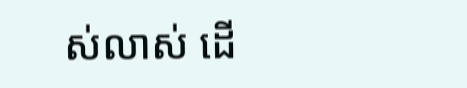ស់លាស់ ដើ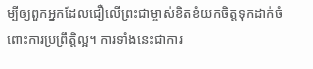ម្បីឲ្យពួកអ្នកដែលជឿលើព្រះជាម្ចាស់ខិតខំយកចិត្ដទុកដាក់ចំពោះការប្រព្រឹត្ដិល្អ។ ការទាំងនេះជាការ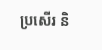ប្រសើរ និ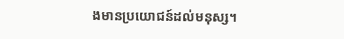ងមានប្រយោជន៍ដល់មនុស្ស។